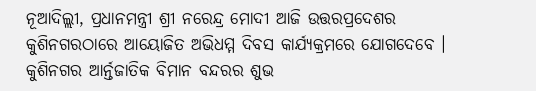ନୂଆଦିଲ୍ଲୀ, ପ୍ରଧାନମନ୍ତ୍ରୀ ଶ୍ରୀ ନରେନ୍ଦ୍ର ମୋଦୀ ଆଜି ଉତ୍ତରପ୍ରଦେଶର କୁଶିନଗରଠାରେ ଆୟୋଜିତ ଅଭିଧମ୍ମ ଦିବସ କାର୍ଯ୍ୟକ୍ରମରେ ଯୋଗଦେବେ । କୁଶିନଗର ଆର୍ନ୍ତଜାତିକ ବିମାନ ବନ୍ଦରର ଶୁଭ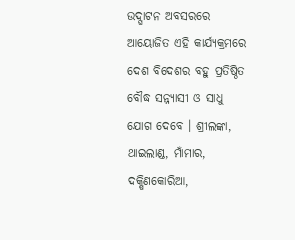ଉଦ୍ଘାଟନ ଅବସରରେ ଆୟୋଜିତ ଏହି କାର୍ଯ୍ୟକ୍ରମରେ ଦେଶ ବିଦେଶର ବହୁ ପ୍ରତିଷ୍ଠିତ ବୌଦ୍ଧ ସନ୍ନ୍ୟାସୀ ଓ ସାଧୁ ଯୋଗ ଦେବେ । ଶ୍ରୀଲଙ୍କା, ଥାଇଲାଣ୍ଡ, ମାଁମାର, ଦକ୍ଷିଣକୋରିଆ,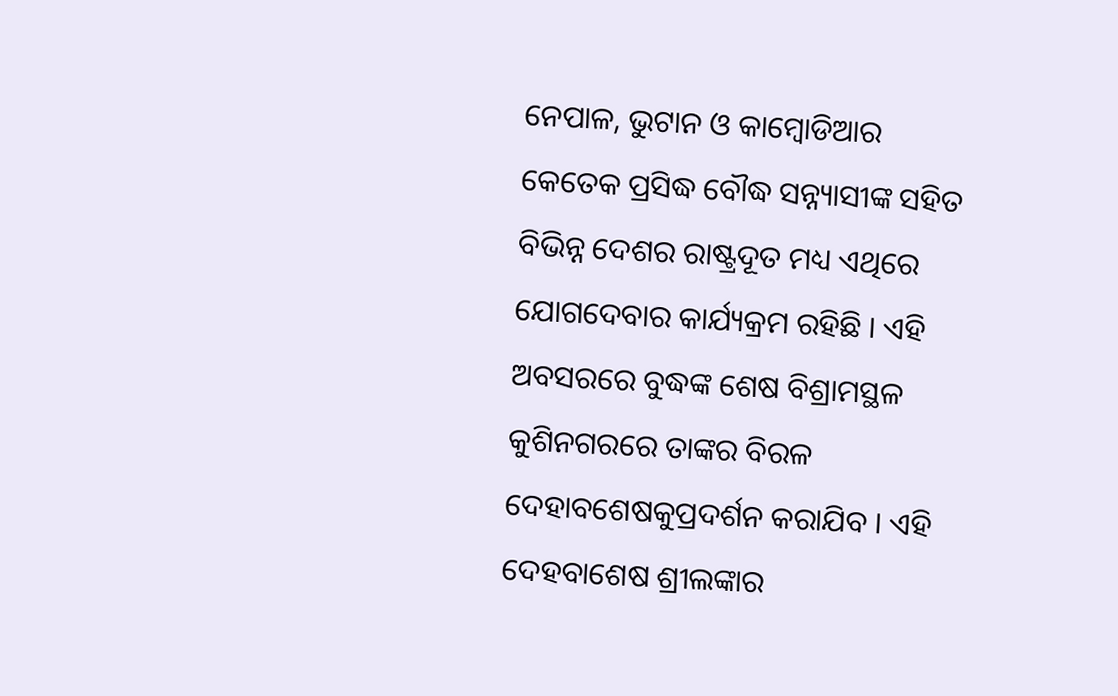ନେପାଳ, ଭୁଟାନ ଓ କାମ୍ବୋଡିଆର କେତେକ ପ୍ରସିଦ୍ଧ ବୌଦ୍ଧ ସନ୍ନ୍ୟାସୀଙ୍କ ସହିତ ବିଭିନ୍ନ ଦେଶର ରାଷ୍ଟ୍ରଦୂତ ମଧ୍ୟ ଏଥିରେ ଯୋଗଦେବାର କାର୍ଯ୍ୟକ୍ରମ ରହିଛି । ଏହି ଅବସରରେ ବୁଦ୍ଧଙ୍କ ଶେଷ ବିଶ୍ରାମସ୍ଥଳ କୁଶିନଗରରେ ତାଙ୍କର ବିରଳ ଦେହାବଶେଷକୁପ୍ରଦର୍ଶନ କରାଯିବ । ଏହି ଦେହବାଶେଷ ଶ୍ରୀଲଙ୍କାର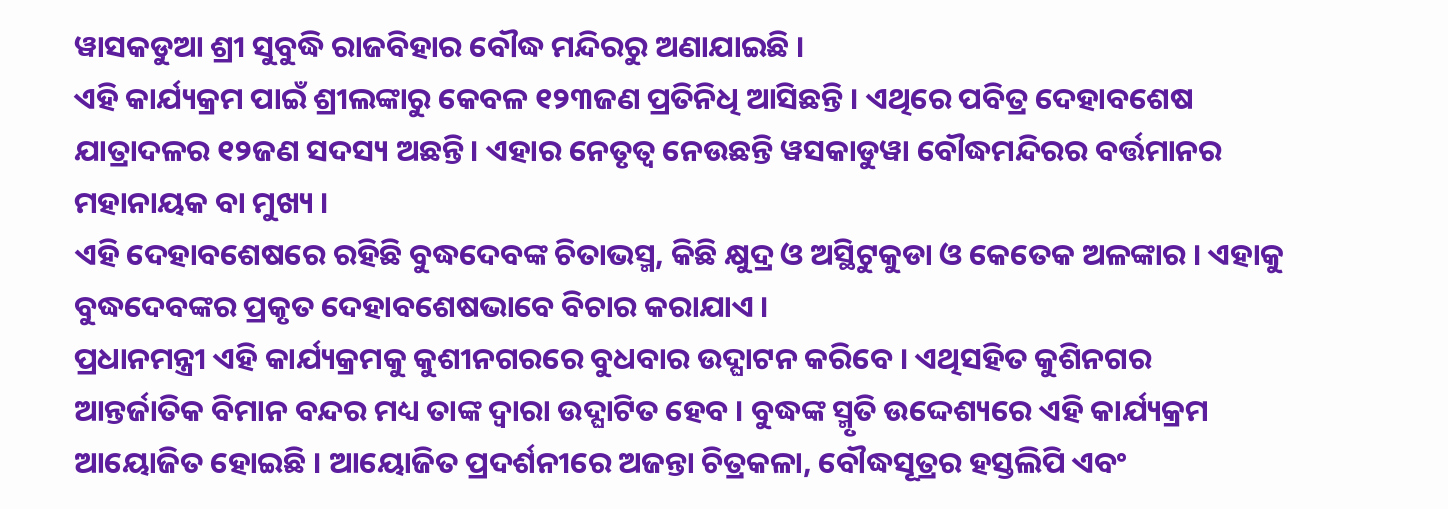ୱାସକଡୁଆ ଶ୍ରୀ ସୁବୁଦ୍ଧି ରାଜବିହାର ବୌଦ୍ଧ ମନ୍ଦିରରୁ ଅଣାଯାଇଛି ।
ଏହି କାର୍ଯ୍ୟକ୍ରମ ପାଇଁ ଶ୍ରୀଲଙ୍କାରୁ କେବଳ ୧୨୩ଜଣ ପ୍ରତିନିଧି ଆସିଛନ୍ତି । ଏଥିରେ ପବିତ୍ର ଦେହାବଶେଷ ଯାତ୍ରାଦଳର ୧୨ଜଣ ସଦସ୍ୟ ଅଛନ୍ତି । ଏହାର ନେତୃତ୍ୱ ନେଉଛନ୍ତି ୱସକାଡୁୱା ବୌଦ୍ଧମନ୍ଦିରର ବର୍ତ୍ତମାନର ମହାନାୟକ ବା ମୁଖ୍ୟ ।
ଏହି ଦେହାବଶେଷରେ ରହିଛି ବୁଦ୍ଧଦେବଙ୍କ ଚିତାଭସ୍ମ, କିଛି କ୍ଷୁଦ୍ର ଓ ଅସ୍ଥିଟୁକୁଡା ଓ କେତେକ ଅଳଙ୍କାର । ଏହାକୁ ବୁଦ୍ଧଦେବଙ୍କର ପ୍ରକୃତ ଦେହାବଶେଷଭାବେ ବିଚାର କରାଯାଏ ।
ପ୍ରଧାନମନ୍ତ୍ରୀ ଏହି କାର୍ଯ୍ୟକ୍ରମକୁ କୁଶୀନଗରରେ ବୁଧବାର ଉଦ୍ଘାଟନ କରିବେ । ଏଥିସହିତ କୁଶିନଗର ଆନ୍ତର୍ଜାତିକ ବିମାନ ବନ୍ଦର ମଧ୍ୟ ତାଙ୍କ ଦ୍ୱାରା ଉଦ୍ଘାଟିତ ହେବ । ବୁଦ୍ଧଙ୍କ ସ୍ମୃତି ଉଦ୍ଦେଶ୍ୟରେ ଏହି କାର୍ଯ୍ୟକ୍ରମ ଆୟୋଜିତ ହୋଇଛି । ଆୟୋଜିତ ପ୍ରଦର୍ଶନୀରେ ଅଜନ୍ତା ଚିତ୍ରକଳା, ବୌଦ୍ଧସୂତ୍ରର ହସ୍ତଲିପି ଏବଂ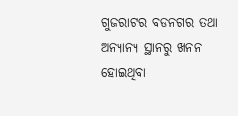ଗୁଜରାଟର ବଡନଗର ତଥା ଅନ୍ୟାନ୍ୟ ସ୍ଥାନରୁ ଖନନ ହୋଇଥିବା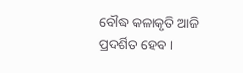ବୌଦ୍ଧ କଳାକୃତି ଆଜି ପ୍ରଦର୍ଶିତ ହେବ ।